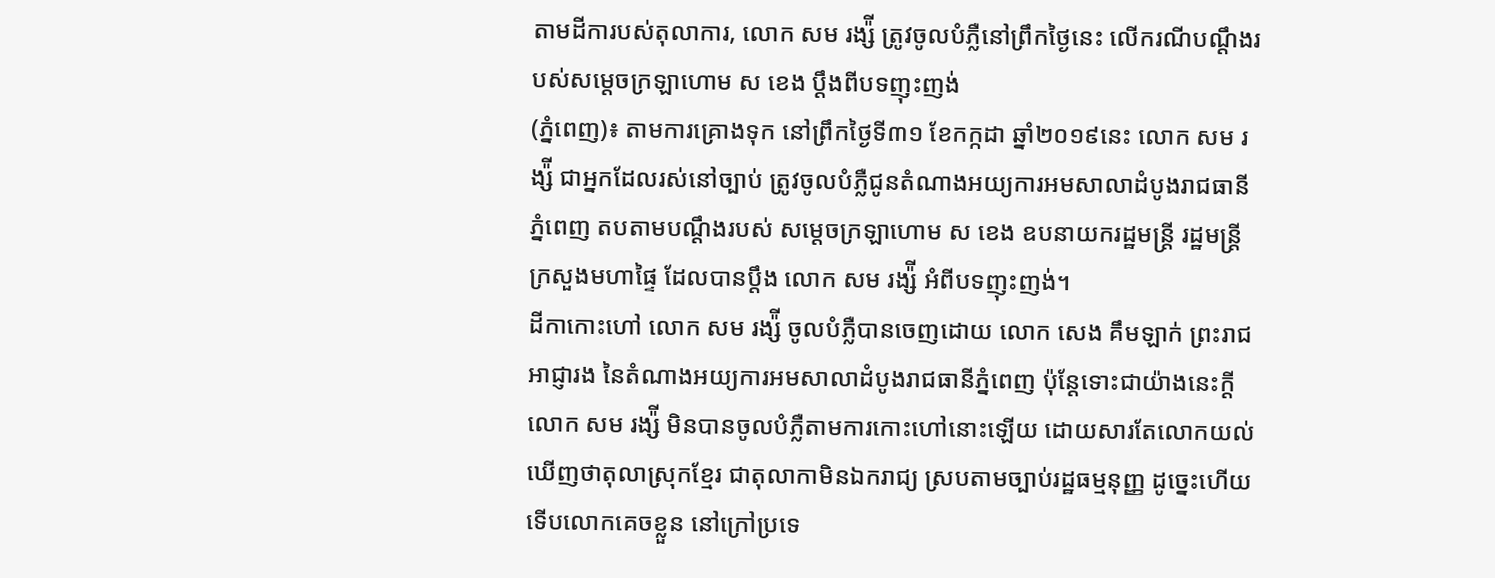តាមដីការបស់តុលាការ, លោក សម រង្ស៉ី ត្រូវចូលបំភ្លឺនៅព្រឹកថ្ងៃនេះ លើករណីបណ្តឹងរបស់សម្តេចក្រឡាហោម ស ខេង ប្តឹងពីបទញុះញង់
(ភ្នំពេញ)៖ តាមការគ្រោងទុក នៅព្រឹកថ្ងៃទី៣១ ខែកក្កដា ឆ្នាំ២០១៩នេះ លោក សម រង្ស៉ី ជាអ្នកដែលរស់នៅច្បាប់ ត្រូវចូលបំភ្លឺជូនតំណាងអយ្យការអមសាលាដំបូងរាជធានីភ្នំពេញ តបតាមបណ្តឹងរបស់ សម្តេចក្រឡាហោម ស ខេង ឧបនាយករដ្ឋមន្រ្តី រដ្ឋមន្រ្តីក្រសួងមហាផ្ទៃ ដែលបានប្តឹង លោក សម រង្ស៉ី អំពីបទញុះញង់។
ដីកាកោះហៅ លោក សម រង្ស៉ី ចូលបំភ្លឺបានចេញដោយ លោក សេង គឹមឡាក់ ព្រះរាជអាជ្ញារង នៃតំណាងអយ្យការអមសាលាដំបូងរាជធានីភ្នំពេញ ប៉ុន្តែទោះជាយ៉ាងនេះក្តី លោក សម រង្ស៉ី មិនបានចូលបំភ្លឺតាមការកោះហៅនោះឡើយ ដោយសារតែលោកយល់ឃើញថាតុលាស្រុកខ្មែរ ជាតុលាកាមិនឯករាជ្យ ស្របតាមច្បាប់រដ្ឋធម្មនុញ្ញ ដូច្នេះហើយទើបលោកគេចខ្លួន នៅក្រៅប្រទេ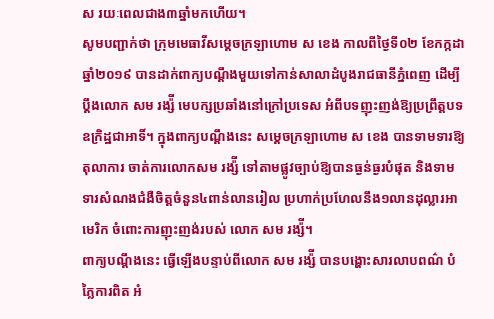ស រយៈពេលជាង៣ឆ្នាំមកហើយ។
សូមបញ្ជាក់ថា ក្រុមមេធាវីសម្តេចក្រឡាហោម ស ខេង កាលពីថ្ងៃទី០២ ខែកក្កដា ឆ្នាំ២០១៩ បានដាក់ពាក្យបណ្តឹងមួយទៅកាន់សាលាដំបូងរាជធានីភ្នំពេញ ដើម្បីប្តឹងលោក សម រង្ស៉ី មេបក្សប្រឆាំងនៅក្រៅប្រទេស អំពីបទញុះញង់ឱ្យប្រព្រឹត្តបទឧក្រិដ្ឋជាអាទិ៍។ ក្នុងពាក្យបណ្តឹងនេះ សម្តេចក្រឡាហោម ស ខេង បានទាមទារឱ្យតុលាការ ចាត់ការលោកសម រង្ស៉ី ទៅតាមផ្លូវច្បាប់ឱ្យបានធ្ងន់ធ្ងរបំផុត និងទាមទារសំណងជំងឺចិត្តចំនួន៤ពាន់លានរៀល ប្រហាក់ប្រហែលនឹង១លានដុល្លារអាមេរិក ចំពោះការញុះញង់របស់ លោក សម រង្ស៉ី។
ពាក្យបណ្តឹងនេះ ធ្វើឡើងបន្ទាប់ពីលោក សម រង្ស៉ី បានបង្ហោះសារលាបពណ៌ បំភ្លៃការពិត អំ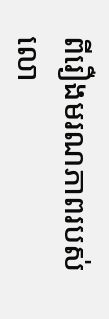ពីរឿងមរណភាពរបស់ លោ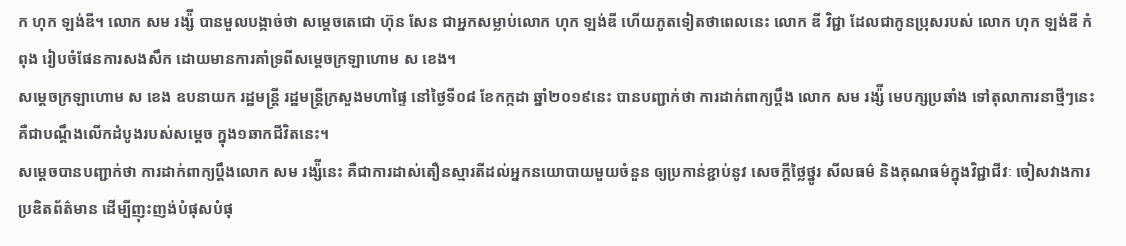ក ហុក ឡង់ឌី។ លោក សម រង្ស៉ី បានមួលបង្កាច់ថា សម្តេចតេជោ ហ៊ុន សែន ជាអ្នកសម្លាប់លោក ហុក ឡង់ឌី ហើយភូតទៀតថាពេលនេះ លោក ឌី វិជ្ជា ដែលជាកូនប្រុសរបស់ លោក ហុក ឡង់ឌី កំ ពុង រៀបចំផែនការសងសឹក ដោយមានការគាំទ្រពីសម្តេចក្រឡាហោម ស ខេង។
សម្តេចក្រឡាហោម ស ខេង ឧបនាយក រដ្ឋមន្រ្តី រដ្ឋមន្រ្តីក្រសួងមហាផ្ទៃ នៅថ្ងៃទី០៨ ខែកក្កដា ឆ្នាំ២០១៩នេះ បានបញ្ជាក់ថា ការដាក់ពាក្យប្តឹង លោក សម រង្ស៉ី មេបក្សប្រឆាំង ទៅតុលាការនាថ្មីៗនេះ គឺជាបណ្តឹងលើកដំបូងរបស់សម្តេច ក្នុង១ឆាកជីវិតនេះ។
សម្តេចបានបញ្ជាក់ថា ការដាក់ពាក្យប្តឹងលោក សម រង្ស៉ីនេះ គឺជាការដាស់តឿនស្មារតីដល់អ្នកនយោបាយមួយចំនួន ឲ្យប្រកាន់ខ្ជាប់នូវ សេចក្តីថ្លៃថ្នូរ សីលធម៌ និងគុណធម៌ក្នុងវិជ្ជាជីវៈ ចៀសវាងការប្រឌិតព័ត៌មាន ដើម្បីញុះញង់បំផុសបំផុ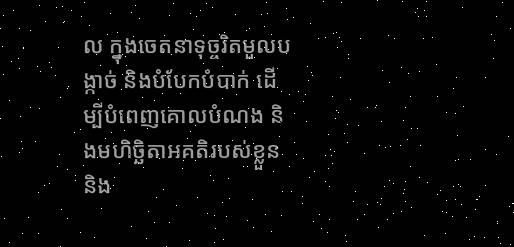ល ក្នុងចេតនាទុច្ចរិតមួលបង្កាច់ និងបំបែកបំបាក់ ដើម្បីបំពេញគោលបំណង និងមហិច្ឆិតាអគតិរបស់ខ្លួន និង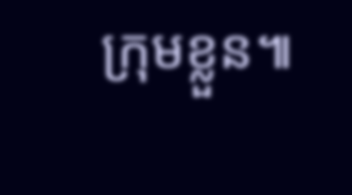ក្រុមខ្លួន៕